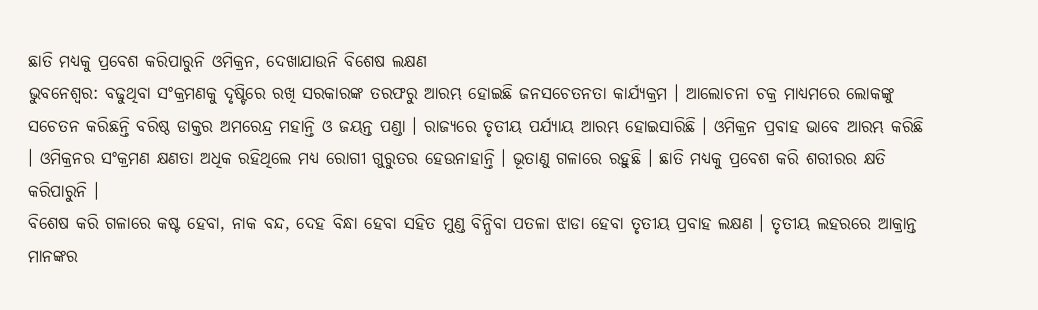ଛାତି ମଧ୍ୟକୁ ପ୍ରବେଶ କରିପାରୁନି ଓମିକ୍ରନ, ଦେଖାଯାଉନି ବିଶେଷ ଲକ୍ଷଣ
ଭୁବନେଶ୍ୱର: ବଢୁଥିବା ସଂକ୍ରମଣକୁ ଦୃଷ୍ଟିରେ ରଖି ସରକାରଙ୍କ ତରଫରୁ ଆରମ୍ଭ ହୋଇଛି ଜନସଚେତନତା କାର୍ଯ୍ୟକ୍ରମ । ଆଲୋଚନା ଚକ୍ର ମାଧ୍ୟମରେ ଲୋକଙ୍କୁ ସଚେତନ କରିଛନ୍ତି ବରିଷ୍ଠ ଡାକ୍ତର ଅମରେନ୍ଦ୍ର ମହାନ୍ତି ଓ ଜୟନ୍ତ ପଣ୍ଡା । ରାଜ୍ୟରେ ତୃତୀୟ ପର୍ଯ୍ୟାୟ ଆରମ୍ଭ ହୋଇସାରିଛି । ଓମିକ୍ରନ ପ୍ରବାହ ଭାବେ ଆରମ୍ଭ କରିଛି । ଓମିକ୍ରନର ସଂକ୍ରମଣ କ୍ଷଣତା ଅଧିକ ରହିଥିଲେ ମଧ୍ୟ ରୋଗୀ ଗୁରୁତର ହେଉନାହାନ୍ତି । ଭୂତାଣୁ ଗଳାରେ ରହୁଛି । ଛାତି ମଧ୍ୟକୁ ପ୍ରବେଶ କରି ଶରୀରର କ୍ଷତି କରିପାରୁନି ।
ବିଶେଷ କରି ଗଳାରେ କଷ୍ଟ ହେବା, ନାକ ବନ୍ଦ, ଦେହ ବିନ୍ଧା ହେବା ସହିତ ମୁଣ୍ଡ ବିନ୍ଧିବା ପତଳା ଝାଡା ହେବା ତୃତୀୟ ପ୍ରବାହ ଲକ୍ଷଣ । ତୃତୀୟ ଲହରରେ ଆକ୍ରାନ୍ତ ମାନଙ୍କର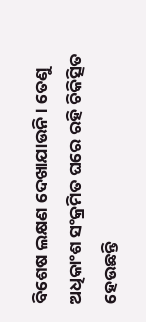ବିଶେଷ ଲକ୍ଷଣ ଦେଖାଯାଉନି । ତେଣୁ ଅଧିକାଂଶ ସଂକ୍ରମିତ ଘରେ ରହି ଚିକିତ୍ସିତ ହେଉଛନ୍ତି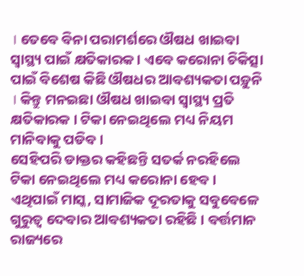। ତେବେ ବିନା ପରାମର୍ଶରେ ଔଷଧ ଖାଇବା ସ୍ବାସ୍ଥ୍ୟ ପାଇଁ କ୍ଷତିକାରକ । ଏବେ କରୋନା ଚିକିତ୍ସା ପାଇଁ ବିଶେଷ କିଛି ଔଷଧର ଆବଶ୍ୟକତା ପଡ଼ୁନି । କିନ୍ତୁ ମନଇଛା ଔଷଧ ଖାଇବା ସ୍ବାସ୍ଥ୍ୟ ପ୍ରତି କ୍ଷତିକାରକ । ଟିକା ନେଇଥିଲେ ମଧ୍ୟ ନିୟମ ମାନିବାକୁ ପଡିବ ।
ସେହିପରି ଡାକ୍ତର କହିଛନ୍ତି ସତର୍କ ନରହିଲେ ଟିକା ନେଇଥିଲେ ମଧ୍ୟ କରୋନା ହେବ । ଏଥିପାଇଁ ମାସ୍କ, ସାମାଜିକ ଦୂରତାକୁ ସବୁବେଳେ ଗୁରୁତ୍ବ ଦେବାର ଆବଶ୍ୟକତା ରହିଛି । ବର୍ତ୍ତମାନ ରାଜ୍ୟରେ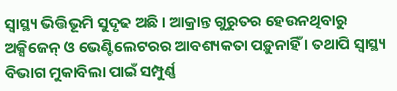ସ୍ବାସ୍ଥ୍ୟ ଭିତ୍ତିଭୂମି ସୁଦୃଢ ଅଛି । ଆକ୍ରାନ୍ତ ଗୁରୁତର ହେଉନଥିବାରୁ ଅକ୍ସିଜେନ୍ ଓ ଭେଣ୍ଟିଲେଟରର ଆବଶ୍ୟକତା ପଡ଼ୁନାହିଁ । ତଥାପି ସ୍ବାସ୍ଥ୍ୟ ବିଭାଗ ମୁକାବିଲା ପାଇଁ ସମ୍ପୁର୍ଣ୍ଣ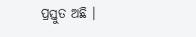ପ୍ରସ୍ତୁତ ଅଛି ।